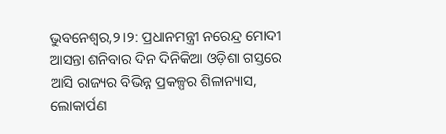ଭୁବନେଶ୍ୱର,୨।୨: ପ୍ରଧାନମନ୍ତ୍ରୀ ନରେନ୍ଦ୍ର ମୋଦୀ ଆସନ୍ତା ଶନିବାର ଦିନ ଦିନିକିଆ ଓଡ଼ିଶା ଗସ୍ତରେ ଆସି ରାଜ୍ୟର ବିଭିନ୍ନ ପ୍ରକଳ୍ପର ଶିଳାନ୍ୟାସ, ଲୋକାର୍ପଣ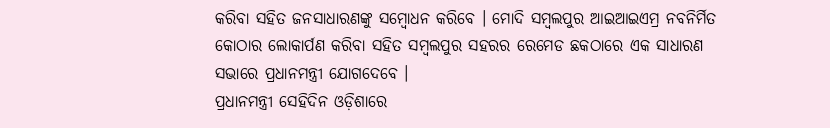କରିବା ସହିତ ଜନସାଧାରଣଙ୍କୁ ସମ୍ବୋଧନ କରିବେ । ମୋଦି ସମ୍ବଲପୁର ଆଇଆଇଏମ୍ର ନବନିର୍ମିତ କୋଠାର ଲୋକାର୍ପଣ କରିବା ସହିତ ସମ୍ବଲପୁର ସହରର ରେମେଡ ଛକଠାରେ ଏକ ସାଧାରଣ ସଭାରେ ପ୍ରଧାନମନ୍ତ୍ରୀ ଯୋଗଦେବେ ।
ପ୍ରଧାନମନ୍ତ୍ରୀ ସେହିଦିନ ଓଡ଼ିଶାରେ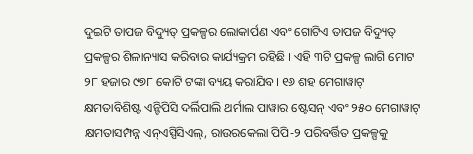ଦୁଇଟି ତାପଜ ବିଦ୍ୟୁତ୍ ପ୍ରକଳ୍ପର ଲୋକାର୍ପଣ ଏବଂ ଗୋଟିଏ ତାପଜ ବିଦ୍ୟୁତ୍ ପ୍ରକଳ୍ପର ଶିଳାନ୍ୟାସ କରିବାର କାର୍ଯ୍ୟକ୍ରମ ରହିଛି । ଏହି ୩ଟି ପ୍ରକଳ୍ପ ଲାଗି ମୋଟ ୨୮ ହଜାର ୯୭୮ କୋଟି ଟଙ୍କା ବ୍ୟୟ କରାଯିବ। ୧୬ ଶହ ମେଗାୱାଟ୍ କ୍ଷମତାବିଶିଷ୍ଟ ଏନ୍ଟିପିସି ଦର୍ଲିପାଲି ଥର୍ମାଲ ପାୱାର ଷ୍ଟେସନ୍ ଏବଂ ୨୫୦ ମେଗାୱାଟ୍ କ୍ଷମତାସମ୍ପନ୍ନ ଏନ୍ଏସ୍ପିସିଏଲ୍, ରାଉରକେଲା ପିପି-୨ ପରିବର୍ତ୍ତିତ ପ୍ରକଳ୍ପକୁ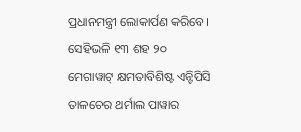ପ୍ରଧାନମନ୍ତ୍ରୀ ଲୋକାର୍ପଣ କରିବେ। ସେହିଭଳି ୧୩ ଶହ ୨୦ ମେଗାୱାଟ୍ କ୍ଷମତାବିଶିଷ୍ଟ ଏନ୍ଟିପିସି ତାଳଚେର ଥର୍ମାଲ ପାୱାର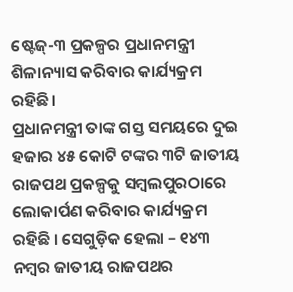ଷ୍ଟେଜ୍-୩ ପ୍ରକଳ୍ପର ପ୍ରଧାନମନ୍ତ୍ରୀ ଶିଳାନ୍ୟାସ କରିବାର କାର୍ଯ୍ୟକ୍ରମ ରହିଛି।
ପ୍ରଧାନମନ୍ତ୍ରୀ ତାଙ୍କ ଗସ୍ତ ସମୟରେ ଦୁଇ ହଜାର ୪୫ କୋଟି ଟଙ୍କର ୩ଟି ଜାତୀୟ ରାଜପଥ ପ୍ରକଳ୍ପକୁ ସମ୍ବଲପୁରଠାରେ ଲୋକାର୍ପଣ କରିବାର କାର୍ଯ୍ୟକ୍ରମ ରହିଛି । ସେଗୁଡ଼ିକ ହେଲା – ୧୪୩ ନମ୍ବର ଜାତୀୟ ରାଜପଥର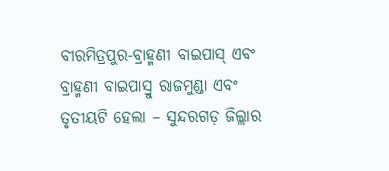ବୀରମିତ୍ରପୁର-ବ୍ରାହ୍ମଣୀ ବାଇପାସ୍ ଏବଂ ବ୍ରାହ୍ମଣୀ ବାଇପାସ୍ରୁ ରାଜମୁଣ୍ଡା ଏବଂ ତୃତୀୟଟି ହେଲା – ସୁନ୍ଦରଗଡ଼ ଜିଲ୍ଲାର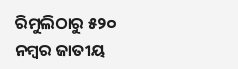ରିମୁଲିଠାରୁ ୫୨୦ ନମ୍ବର ଜାତୀୟ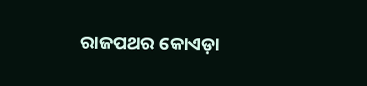ରାଜପଥର କୋଏଡ଼ା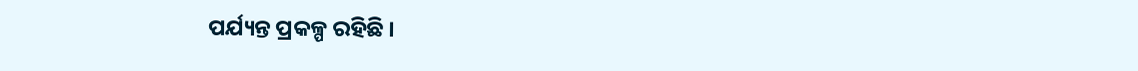ପର୍ଯ୍ୟନ୍ତ ପ୍ରକଳ୍ପ ରହିଛି ।